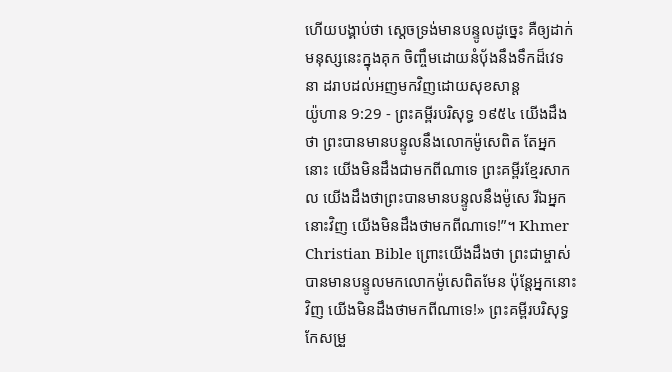ហើយបង្គាប់ថា ស្តេចទ្រង់មានបន្ទូលដូច្នេះ គឺឲ្យដាក់មនុស្សនេះក្នុងគុក ចិញ្ចឹមដោយនំបុ័ងនឹងទឹកដ៏វេទនា ដរាបដល់អញមកវិញដោយសុខសាន្ត
យ៉ូហាន 9:29 - ព្រះគម្ពីរបរិសុទ្ធ ១៩៥៤ យើងដឹងថា ព្រះបានមានបន្ទូលនឹងលោកម៉ូសេពិត តែអ្នកនោះ យើងមិនដឹងជាមកពីណាទេ ព្រះគម្ពីរខ្មែរសាកល យើងដឹងថាព្រះបានមានបន្ទូលនឹងម៉ូសេ រីឯអ្នកនោះវិញ យើងមិនដឹងថាមកពីណាទេ!”។ Khmer Christian Bible ព្រោះយើងដឹងថា ព្រះជាម្ចាស់បានមានបន្ទូលមកលោកម៉ូសេពិតមែន ប៉ុន្ដែអ្នកនោះវិញ យើងមិនដឹងថាមកពីណាទេ!» ព្រះគម្ពីរបរិសុទ្ធកែសម្រួ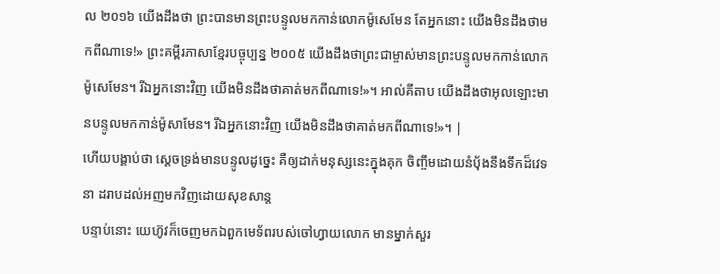ល ២០១៦ យើងដឹងថា ព្រះបានមានព្រះបន្ទូលមកកាន់លោកម៉ូសេមែន តែអ្នកនោះ យើងមិនដឹងថាមកពីណាទេ!» ព្រះគម្ពីរភាសាខ្មែរបច្ចុប្បន្ន ២០០៥ យើងដឹងថាព្រះជាម្ចាស់មានព្រះបន្ទូលមកកាន់លោកម៉ូសេមែន។ រីឯអ្នកនោះវិញ យើងមិនដឹងថាគាត់មកពីណាទេ!»។ អាល់គីតាប យើងដឹងថាអុលឡោះមានបន្ទូលមកកាន់ម៉ូសាមែន។ រីឯអ្នកនោះវិញ យើងមិនដឹងថាគាត់មកពីណាទេ!»។ |
ហើយបង្គាប់ថា ស្តេចទ្រង់មានបន្ទូលដូច្នេះ គឺឲ្យដាក់មនុស្សនេះក្នុងគុក ចិញ្ចឹមដោយនំបុ័ងនឹងទឹកដ៏វេទនា ដរាបដល់អញមកវិញដោយសុខសាន្ត
បន្ទាប់នោះ យេហ៊ូវក៏ចេញមកឯពួកមេទ័ពរបស់ចៅហ្វាយលោក មានម្នាក់សួរ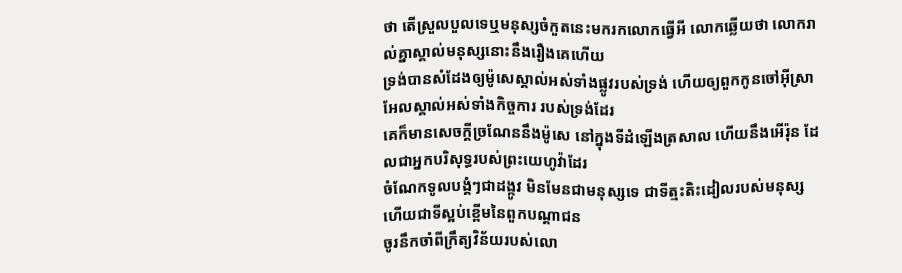ថា តើស្រួលបួលទេឬមនុស្សចំកួតនេះមករកលោកធ្វើអី លោកឆ្លើយថា លោករាល់គ្នាស្គាល់មនុស្សនោះនឹងរឿងគេហើយ
ទ្រង់បានសំដែងឲ្យម៉ូសេស្គាល់អស់ទាំងផ្លូវរបស់ទ្រង់ ហើយឲ្យពួកកូនចៅអ៊ីស្រាអែលស្គាល់អស់ទាំងកិច្ចការ របស់ទ្រង់ដែរ
គេក៏មានសេចក្ដីច្រណែននឹងម៉ូសេ នៅក្នុងទីដំឡើងត្រសាល ហើយនឹងអើរ៉ុន ដែលជាអ្នកបរិសុទ្ធរបស់ព្រះយេហូវ៉ាដែរ
ចំណែកទូលបង្គំៗជាដង្កូវ មិនមែនជាមនុស្សទេ ជាទីត្មះតិះដៀលរបស់មនុស្ស ហើយជាទីស្អប់ខ្ពើមនៃពួកបណ្តាជន
ចូរនឹកចាំពីក្រឹត្យវិន័យរបស់លោ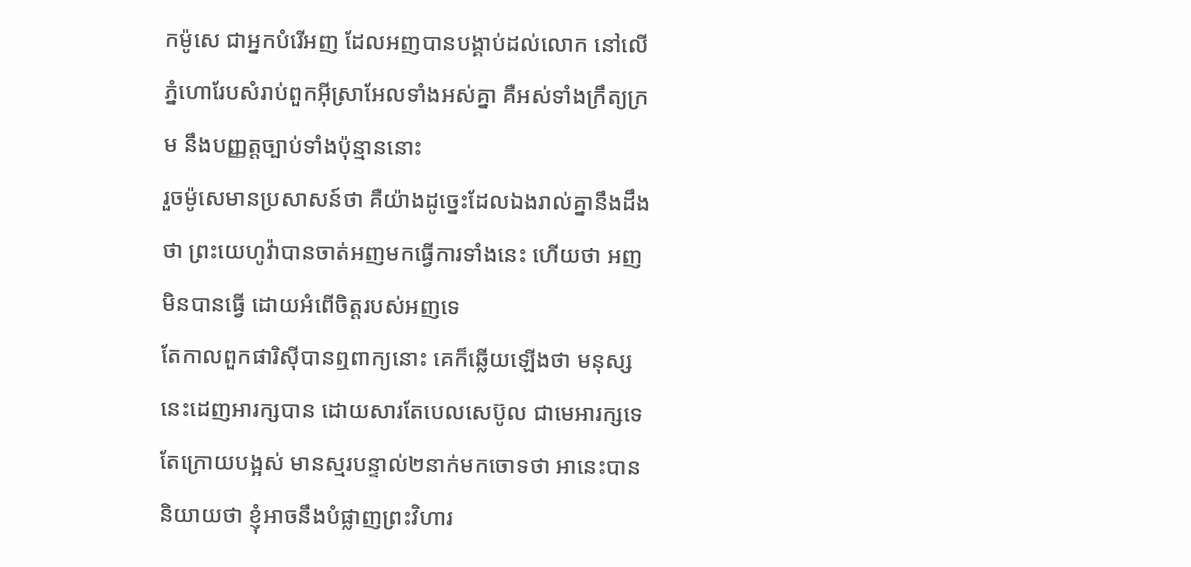កម៉ូសេ ជាអ្នកបំរើអញ ដែលអញបានបង្គាប់ដល់លោក នៅលើភ្នំហោរែបសំរាប់ពួកអ៊ីស្រាអែលទាំងអស់គ្នា គឺអស់ទាំងក្រឹត្យក្រម នឹងបញ្ញត្តច្បាប់ទាំងប៉ុន្មាននោះ
រួចម៉ូសេមានប្រសាសន៍ថា គឺយ៉ាងដូច្នេះដែលឯងរាល់គ្នានឹងដឹងថា ព្រះយេហូវ៉ាបានចាត់អញមកធ្វើការទាំងនេះ ហើយថា អញមិនបានធ្វើ ដោយអំពើចិត្តរបស់អញទេ
តែកាលពួកផារិស៊ីបានឮពាក្យនោះ គេក៏ឆ្លើយឡើងថា មនុស្សនេះដេញអារក្សបាន ដោយសារតែបេលសេប៊ូល ជាមេអារក្សទេ
តែក្រោយបង្អស់ មានស្មរបន្ទាល់២នាក់មកចោទថា អានេះបាននិយាយថា ខ្ញុំអាចនឹងបំផ្លាញព្រះវិហារ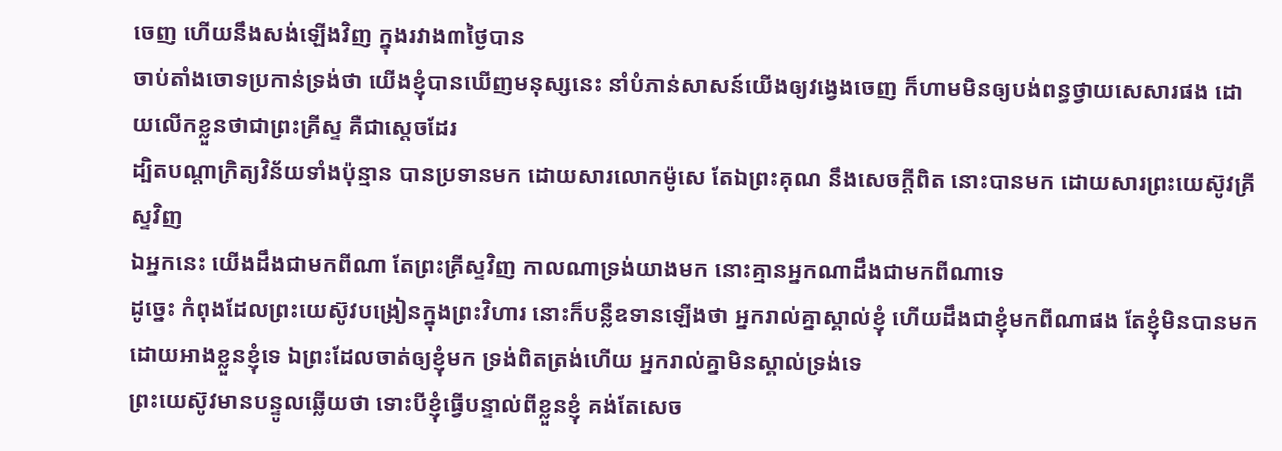ចេញ ហើយនឹងសង់ឡើងវិញ ក្នុងរវាង៣ថ្ងៃបាន
ចាប់តាំងចោទប្រកាន់ទ្រង់ថា យើងខ្ញុំបានឃើញមនុស្សនេះ នាំបំភាន់សាសន៍យើងឲ្យវង្វេងចេញ ក៏ហាមមិនឲ្យបង់ពន្ធថ្វាយសេសារផង ដោយលើកខ្លួនថាជាព្រះគ្រីស្ទ គឺជាស្តេចដែរ
ដ្បិតបណ្តាក្រិត្យវិន័យទាំងប៉ុន្មាន បានប្រទានមក ដោយសារលោកម៉ូសេ តែឯព្រះគុណ នឹងសេចក្ដីពិត នោះបានមក ដោយសារព្រះយេស៊ូវគ្រីស្ទវិញ
ឯអ្នកនេះ យើងដឹងជាមកពីណា តែព្រះគ្រីស្ទវិញ កាលណាទ្រង់យាងមក នោះគ្មានអ្នកណាដឹងជាមកពីណាទេ
ដូច្នេះ កំពុងដែលព្រះយេស៊ូវបង្រៀនក្នុងព្រះវិហារ នោះក៏បន្លឺឧទានឡើងថា អ្នករាល់គ្នាស្គាល់ខ្ញុំ ហើយដឹងជាខ្ញុំមកពីណាផង តែខ្ញុំមិនបានមក ដោយអាងខ្លួនខ្ញុំទេ ឯព្រះដែលចាត់ឲ្យខ្ញុំមក ទ្រង់ពិតត្រង់ហើយ អ្នករាល់គ្នាមិនស្គាល់ទ្រង់ទេ
ព្រះយេស៊ូវមានបន្ទូលឆ្លើយថា ទោះបីខ្ញុំធ្វើបន្ទាល់ពីខ្លួនខ្ញុំ គង់តែសេច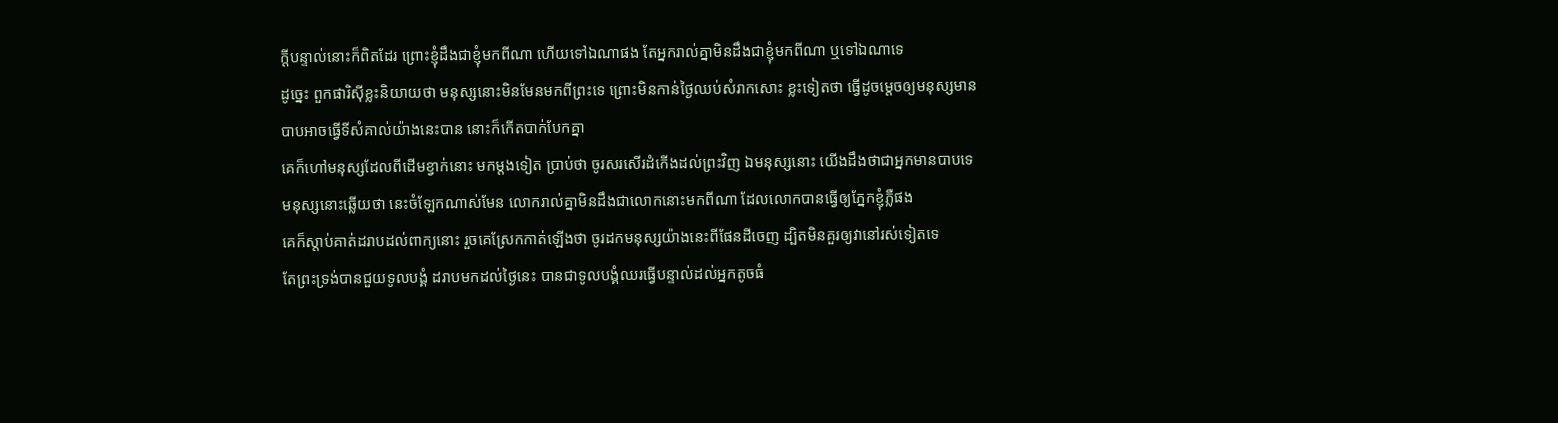ក្ដីបន្ទាល់នោះក៏ពិតដែរ ព្រោះខ្ញុំដឹងជាខ្ញុំមកពីណា ហើយទៅឯណាផង តែអ្នករាល់គ្នាមិនដឹងជាខ្ញុំមកពីណា ឬទៅឯណាទេ
ដូច្នេះ ពួកផារិស៊ីខ្លះនិយាយថា មនុស្សនោះមិនមែនមកពីព្រះទេ ព្រោះមិនកាន់ថ្ងៃឈប់សំរាកសោះ ខ្លះទៀតថា ធ្វើដូចម្តេចឲ្យមនុស្សមានបាបអាចធ្វើទីសំគាល់យ៉ាងនេះបាន នោះក៏កើតបាក់បែកគ្នា
គេក៏ហៅមនុស្សដែលពីដើមខ្វាក់នោះ មកម្តងទៀត ប្រាប់ថា ចូរសរសើរដំកើងដល់ព្រះវិញ ឯមនុស្សនោះ យើងដឹងថាជាអ្នកមានបាបទេ
មនុស្សនោះឆ្លើយថា នេះចំឡែកណាស់មែន លោករាល់គ្នាមិនដឹងជាលោកនោះមកពីណា ដែលលោកបានធ្វើឲ្យភ្នែកខ្ញុំភ្លឺផង
គេក៏ស្តាប់គាត់ដរាបដល់ពាក្យនោះ រួចគេស្រែកកាត់ឡើងថា ចូរដកមនុស្សយ៉ាងនេះពីផែនដីចេញ ដ្បិតមិនគួរឲ្យវានៅរស់ទៀតទេ
តែព្រះទ្រង់បានជួយទូលបង្គំ ដរាបមកដល់ថ្ងៃនេះ បានជាទូលបង្គំឈរធ្វើបន្ទាល់ដល់អ្នកតូចធំ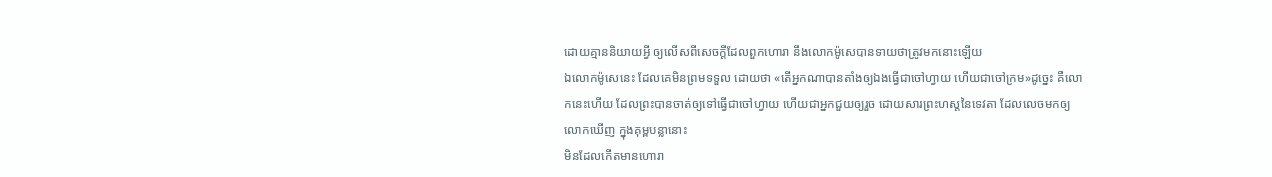ដោយគ្មាននិយាយអ្វី ឲ្យលើសពីសេចក្ដីដែលពួកហោរា នឹងលោកម៉ូសេបានទាយថាត្រូវមកនោះឡើយ
ឯលោកម៉ូសេនេះ ដែលគេមិនព្រមទទួល ដោយថា «តើអ្នកណាបានតាំងឲ្យឯងធ្វើជាចៅហ្វាយ ហើយជាចៅក្រម»ដូច្នេះ គឺលោកនេះហើយ ដែលព្រះបានចាត់ឲ្យទៅធ្វើជាចៅហ្វាយ ហើយជាអ្នកជួយឲ្យរួច ដោយសារព្រះហស្តនៃទេវតា ដែលលេចមកឲ្យលោកឃើញ ក្នុងគុម្ពបន្លានោះ
មិនដែលកើតមានហោរា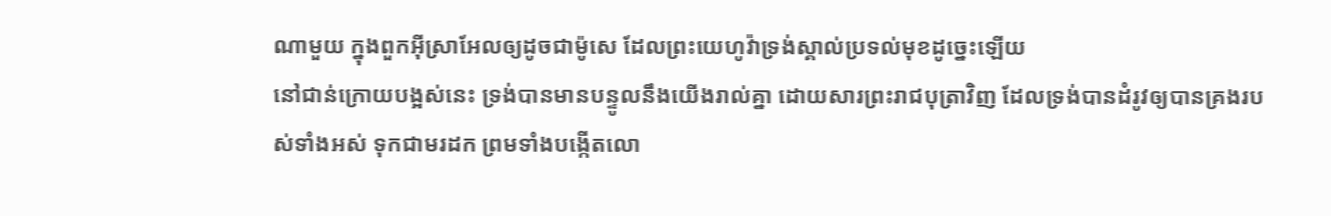ណាមួយ ក្នុងពួកអ៊ីស្រាអែលឲ្យដូចជាម៉ូសេ ដែលព្រះយេហូវ៉ាទ្រង់ស្គាល់ប្រទល់មុខដូច្នេះឡើយ
នៅជាន់ក្រោយបង្អស់នេះ ទ្រង់បានមានបន្ទូលនឹងយើងរាល់គ្នា ដោយសារព្រះរាជបុត្រាវិញ ដែលទ្រង់បានដំរូវឲ្យបានគ្រងរបស់ទាំងអស់ ទុកជាមរដក ព្រមទាំងបង្កើតលោ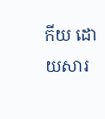កីយ ដោយសារ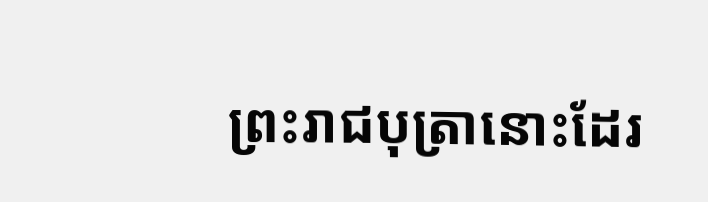ព្រះរាជបុត្រានោះដែរ